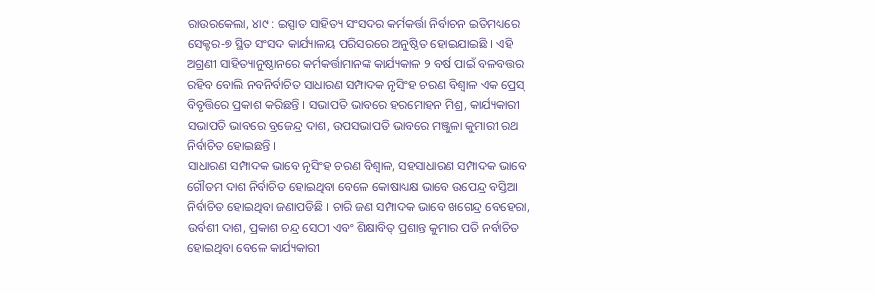ରାଉରକେଲା, ୪ା୯ : ଇସ୍ପାତ ସାହିତ୍ୟ ସଂସଦର କର୍ମକର୍ତ୍ତା ନିର୍ବାଚନ ଇତିମଧ୍ୟରେ ସେକ୍ଟର-୭ ସ୍ଥିତ ସଂସଦ କାର୍ଯ୍ୟାଳୟ ପରିସରରେ ଅନୁଷ୍ଠିତ ହୋଇଯାଇଛି । ଏହି ଅଗ୍ରଣୀ ସାହିତ୍ୟାନୁଷ୍ଠାନରେ କର୍ମକର୍ତ୍ତାମାନଙ୍କ କାର୍ଯ୍ୟକାଳ ୨ ବର୍ଷ ପାଇଁ ବଳବତ୍ତର ରହିବ ବୋଲି ନବନିର୍ବାଚିତ ସାଧାରଣ ସମ୍ପାଦକ ନୃସିଂହ ଚରଣ ବିଶ୍ୱାଳ ଏକ ପ୍ରେସ୍ ବିବୃତ୍ତିରେ ପ୍ରକାଶ କରିଛନ୍ତି । ସଭାପତି ଭାବରେ ହରମୋହନ ମିଶ୍ର, କାର୍ଯ୍ୟକାରୀ ସଭାପତି ଭାବରେ ବ୍ରଜେନ୍ଦ୍ର ଦାଶ, ଉପସଭାପତି ଭାବରେ ମଞ୍ଜୁଳା କୁମାରୀ ରଥ ନିର୍ବାଚିତ ହୋଇଛନ୍ତି ।
ସାଧାରଣ ସମ୍ପାଦକ ଭାବେ ନୃସିଂହ ଚରଣ ବିଶ୍ୱାଳ, ସହସାଧାରଣ ସମ୍ପାଦକ ଭାବେ ଗୌତମ ଦାଶ ନିର୍ବାଚିତ ହୋଇଥିବା ବେଳେ କୋଷାଧ୍ୟକ୍ଷ ଭାବେ ଉପେନ୍ଦ୍ର ବସ୍ତିଆ ନିର୍ବାଚିତ ହୋଇଥିବା ଜଣାପଡିଛି । ଚାରି ଜଣ ସମ୍ପାଦକ ଭାବେ ଖଗେନ୍ଦ୍ର ବେହେରା, ଉର୍ବଶୀ ଦାଶ, ପ୍ରକାଶ ଚନ୍ଦ୍ର ସେଠୀ ଏବଂ ଶିକ୍ଷାବିତ୍ ପ୍ରଶାନ୍ତ କୁମାର ପତି ନର୍ବାଚିତ ହୋଇଥିବା ବେଳେ କାର୍ଯ୍ୟକାରୀ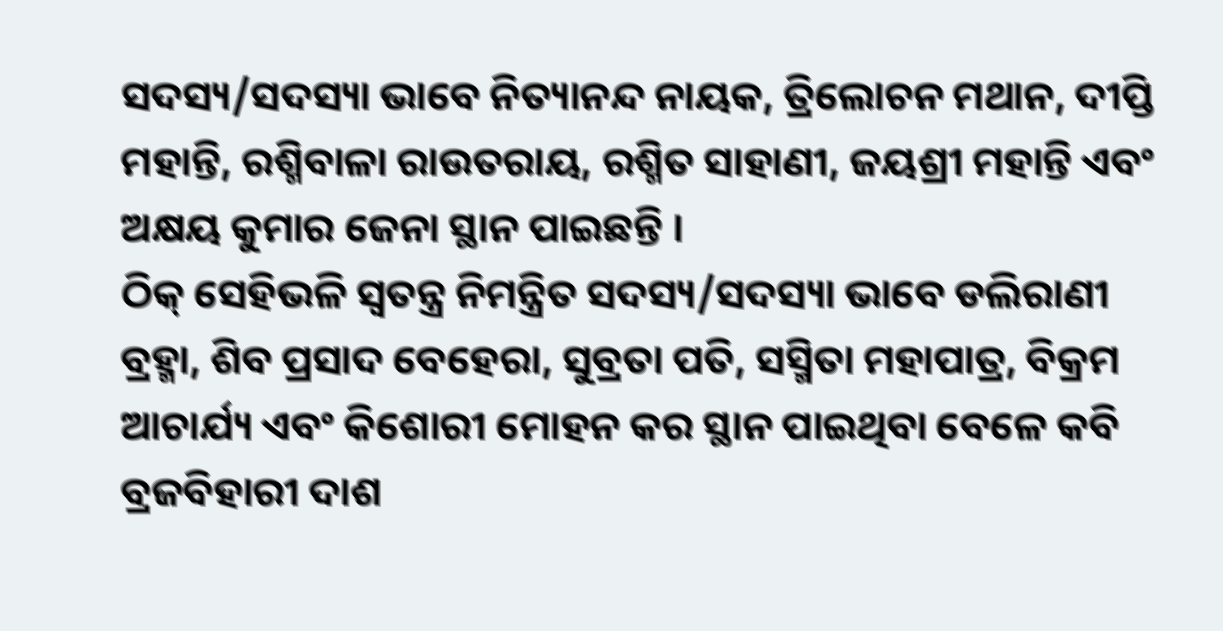ସଦସ୍ୟ/ସଦସ୍ୟା ଭାବେ ନିତ୍ୟାନନ୍ଦ ନାୟକ, ତ୍ରିଲୋଚନ ମଥାନ, ଦୀପ୍ତି ମହାନ୍ତି, ରଶ୍ମିବାଳା ରାଉତରାୟ, ରଶ୍ମିତ ସାହାଣୀ, ଜୟଶ୍ରୀ ମହାନ୍ତି ଏବଂ ଅକ୍ଷୟ କୁମାର ଜେନା ସ୍ଥାନ ପାଇଛନ୍ତି ।
ଠିକ୍ ସେହିଭଳି ସ୍ୱତନ୍ତ୍ର ନିମନ୍ତ୍ରିତ ସଦସ୍ୟ/ସଦସ୍ୟା ଭାବେ ଡଲିରାଣୀ ବ୍ରହ୍ମା, ଶିବ ପ୍ରସାଦ ବେହେରା, ସୁବ୍ରତା ପତି, ସସ୍ମିତା ମହାପାତ୍ର, ବିକ୍ରମ ଆଚାର୍ଯ୍ୟ ଏବଂ କିଶୋରୀ ମୋହନ କର ସ୍ଥାନ ପାଇଥିବା ବେଳେ କବି ବ୍ରଜବିହାରୀ ଦାଶ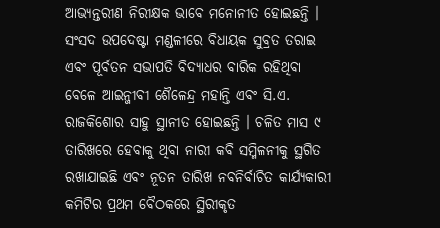ଆଭ୍ୟନ୍ତରୀଣ ନିରୀକ୍ଷକ ଭାବେ ମନୋନୀତ ହୋଇଛନ୍ତି । ସଂସଦ ଉପଦେଷ୍ଟା ମଣ୍ଡଳୀରେ ବିଧାୟକ ସୁବ୍ରତ ତରାଇ ଏବଂ ପୂର୍ବତନ ସଭାପତି ବିଦ୍ୟାଧର ବାରିକ ରହିଥିବା ବେଳେ ଆଇନ୍ଜୀବୀ ଶୈଳେନ୍ଦ୍ର ମହାନ୍ତି ଏବଂ ସି.ଏ. ରାଜକିଶୋର ସାହୁ ସ୍ଥାନୀତ ହୋଇଛନ୍ତି । ଚଳିତ ମାସ ୯ ତାରିଖରେ ହେବାକୁ ଥିବା ନାରୀ କବି ସମ୍ମିଳନୀକୁ ସ୍ଥଗିତ ରଖାଯାଇଛି ଏବଂ ନୂତନ ତାରିଖ ନବନିର୍ବାଚିତ କାର୍ଯ୍ୟକାରୀ କମିଟିର ପ୍ରଥମ ବୈଠକରେ ସ୍ଥିରୀକୃତ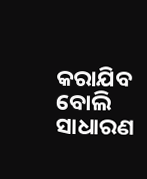କରାଯିବ ବୋଲି ସାଧାରଣ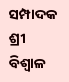ସମ୍ପାଦକ ଶ୍ରୀ ବିଶ୍ୱାଳ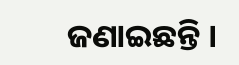ଜଣାଇଛନ୍ତି ।